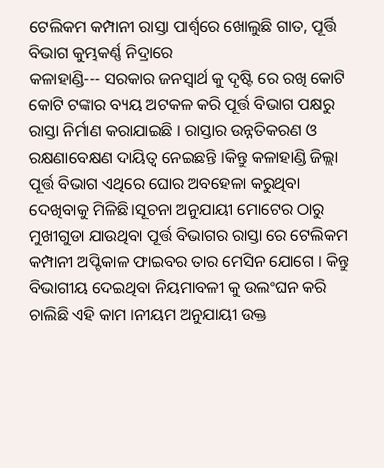ଟେଲିକମ କମ୍ପାନୀ ରାସ୍ତା ପାର୍ଶ୍ଵରେ ଖୋଲୁଛି ଗାତ, ପୂର୍ତ୍ତି ବିଭାଗ କୁମ୍ଭକର୍ଣ୍ଣ ନିଦ୍ରାରେ
କଳାହାଣ୍ଡି--- ସରକାର ଜନସ୍ବାର୍ଥ କୁ ଦୃଷ୍ଟି ରେ ରଖି କୋଟି କୋଟି ଟଙ୍କାର ବ୍ୟୟ ଅଟକଳ କରି ପୂର୍ତ୍ତ ବିଭାଗ ପକ୍ଷରୁ ରାସ୍ତା ନିର୍ମାଣ କରାଯାଇଛି । ରାସ୍ତାର ଉନ୍ନତିକରଣ ଓ ରକ୍ଷଣାବେକ୍ଷଣ ଦାୟିତ୍ୱ ନେଇଛନ୍ତି ।କିନ୍ତୁ କଳାହାଣ୍ଡି ଜିଲ୍ଲା ପୂର୍ତ୍ତ ବିଭାଗ ଏଥିରେ ଘୋର ଅବହେଳା କରୁଥିବା ଦେଖିବାକୁ ମିଳିଛି।ସୂଚନା ଅନୁଯାୟୀ ମୋଟେର ଠାରୁ ମୁଖୀଗୁଡା ଯାଉଥିବା ପୂର୍ତ୍ତ ବିଭାଗର ରାସ୍ତା ରେ ଟେଲିକମ କମ୍ପାନୀ ଅପ୍ଟିକାଳ ଫାଇବର ତାର ମେସିନ ଯୋଗେ । କିନ୍ତୁ ବିଭାଗୀୟ ଦେଇଥିବା ନିୟମାବଳୀ କୁ ଉଲଂଘନ କରି ଚାଲିଛି ଏହି କାମ ।ନୀୟମ ଅନୁଯାୟୀ ଉକ୍ତ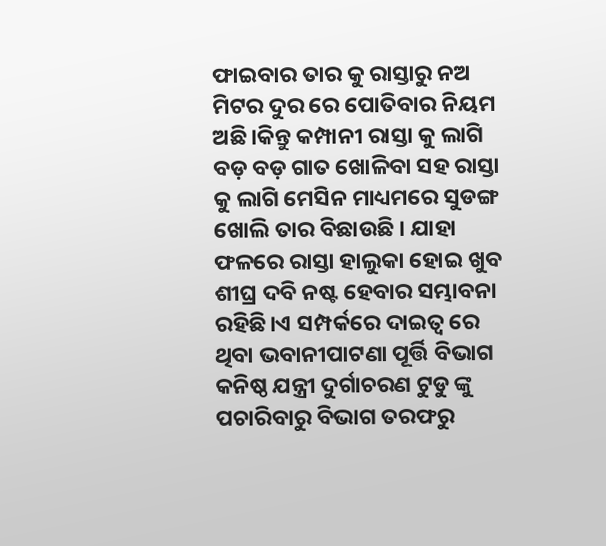ଫାଇବାର ତାର କୁ ରାସ୍ତାରୁ ନଅ ମିଟର ଦୁର ରେ ପୋତିବାର ନିୟମ ଅଛି।କିନ୍ତୁ କମ୍ପାନୀ ରାସ୍ତା କୁ ଲାଗି ବଡ଼ ବଡ଼ ଗାତ ଖୋଳିବା ସହ ରାସ୍ତା କୁ ଲାଗି ମେସିନ ମାଧ୍ୟମରେ ସୁଡଙ୍ଗ ଖୋଲି ତାର ବିଛାଉଛି । ଯାହା ଫଳରେ ରାସ୍ତା ହାଲୁକା ହୋଇ ଖୁବ ଶୀଘ୍ର ଦବି ନଷ୍ଟ ହେବାର ସମ୍ଭାବନା ରହିଛି।ଏ ସମ୍ପର୍କରେ ଦାଇତ୍ଵ ରେ ଥିବା ଭବାନୀପାଟଣା ପୂର୍ତ୍ତି ବିଭାଗ କନିଷ୍ଠ ଯନ୍ତ୍ରୀ ଦୁର୍ଗାଚରଣ ଟୁଡୁ ଙ୍କୁ ପଚାରିବାରୁ ବିଭାଗ ତରଫରୁ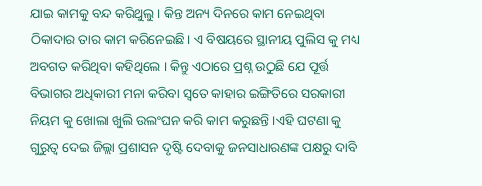ଯାଇ କାମକୁ ବନ୍ଦ କରିଥୁଲୁ । କିନ୍ତ ଅନ୍ୟ ଦିନରେ କାମ ନେଇଥିବା ଠିକାଦାର ତାର କାମ କରିନେଇଛି। ଏ ବିଷୟରେ ସ୍ଥାନୀୟ ପୁଲିସ କୁ ମଧ୍ୟ ଅବଗତ କରିଥିବା କହିଥିଲେ । କିନ୍ତୁ ଏଠାରେ ପ୍ରଶ୍ନ ଉଠୁଛି ଯେ ପୂର୍ତ୍ତ ବିଭାଗର ଅଧିକାରୀ ମନା କରିବା ସ୍ଵତେ କାହାର ଇଙ୍ଗିତିରେ ସରକାରୀ ନିୟମ କୁ ଖୋଲା ଖୁଲି ଉଲଂଘନ କରି କାମ କରୁଛନ୍ତି ।ଏହି ଘଟଣା କୁ ଗୁରୁତ୍ୱ ଦେଇ ଜିଲ୍ଲା ପ୍ରଶାସନ ଦୃଷ୍ଟି ଦେବାକୁ ଜନସାଧାରଣଙ୍କ ପକ୍ଷରୁ ଦାବି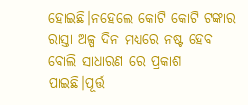ହୋଇଛି।ନହେଲେ କୋଟି କୋଟି ଟଙ୍କାର ରାସ୍ତା ଅଳ୍ପ ଦିନ ମଧ୍ୟରେ ନଷ୍ଟ ହେବ ବୋଲି ସାଧାରଣ ରେ ପ୍ରକାଶ ପାଇଛି।ପୂର୍ତ୍ତ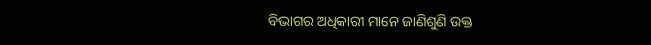ବିଭାଗର ଅଧିକାରୀ ମାନେ ଜାଣିଶୁଣି ଉକ୍ତ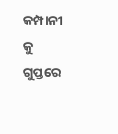କମ୍ପାନୀ କୁ ଗୁପ୍ତରେ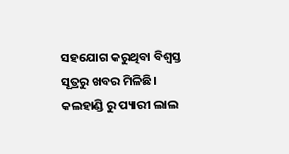ସହଯୋଗ କରୁଥିବା ବିଶ୍ୱସ୍ତ ସୂତ୍ରରୁ ଖବର ମିଳିଛି।
କଲହାଣ୍ଡି ରୁ ପ୍ୟାରୀ ଲାଲ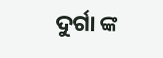ଦୁର୍ଗା ଙ୍କ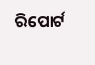ରିପୋର୍ଟ